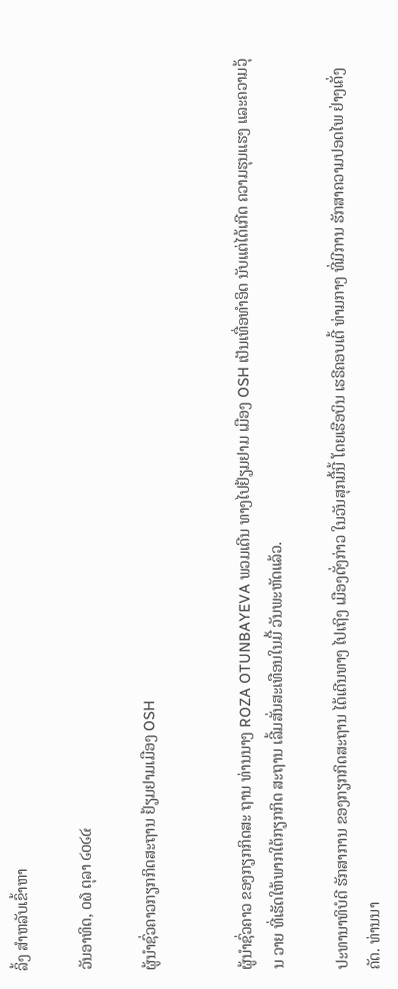ລິ້ງ ສຳຫລັບເຂົ້າຫາ

ວັນອາທິດ, ໐໖ ຕຸລາ ໒໐໒໔

ຜູ້ນໍາຊົ່ວຄາວກຽກກິດສະຖານ ຢ້ຽມຢາມເມືອງ OSH


ຜູ້ນຳຊົ່ວຄາວ ຂອງກຽກກິດສະ ຖານ ທ່ານນາງ ROZA OTUNBAYEVA ພວມເດີນ ທາງໄປຢ້ຽມຢາມ ເມືອງ OSH ເປັນເທື່ອທຳອິດ ນັບແຕ່ໄດ້ເກີດ ຄວາມຮຸນແຮງ ແລະຄວາມວຸ້ນ ວາຍ ທີ່ເຮັດໃຫ້ພາກໃຕ້ກຽກກິດ ສະຖານ ເລີ້ມສັ່ນສະເທືອນໃນມື້ ວັນພະຫັດແລ້ວ.

ປະທານາທິບໍດີ ຮັກສາການ ຂອງກຽກກິດສະຖານ ໄດ້ເດີນທາງ ໄປເຖິງ ເມືອງດັ່ງກ່າວ ໃນວັນສຸກມື້ນີ້ ໂດຍເຮືອບິນ ເຮຣີຄອບເຕີ້ ທ່າມກາງ ທີ່ມີການ ຮັກສາຄວາມປອດໄພ ຢ່າງເຄັ່ງຄັດ. ທ່ານນາ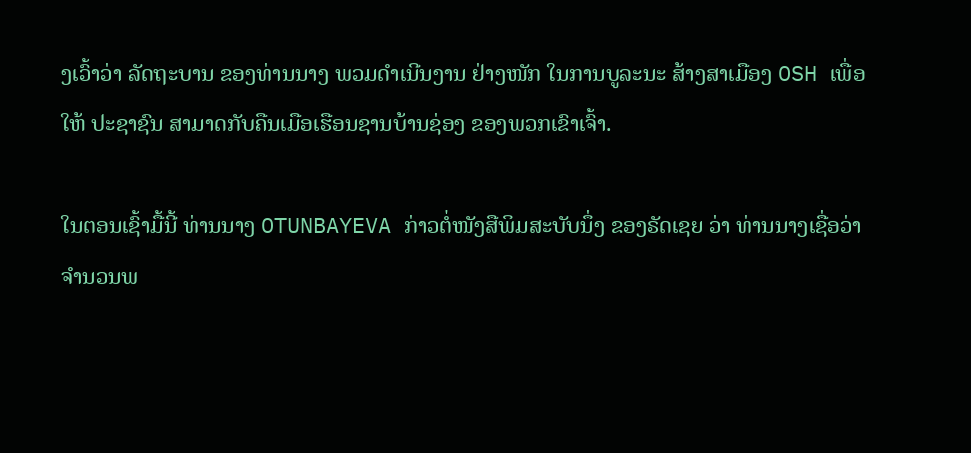ງເວົ້າວ່າ ລັດຖະບານ ຂອງທ່ານນາງ ພວມດຳເນີນງານ ຢ່າງໜັກ ໃນການບູລະນະ ສ້າງສາເມືອງ OSH ເພື່ອໃຫ້ ປະຊາຊົນ ສາມາດກັບຄືນເມືອເຮືອນຊານບ້ານຊ່ອງ ຂອງພວກເຂົາເຈົ້າ.

ໃນຕອນເຊົ້າມື້ນີ້ ທ່ານນາງ OTUNBAYEVA ກ່າວຕໍ່ໜັງສືພິມສະບັບນຶ່ງ ຂອງຣັດເຊຍ ວ່າ ທ່ານນາງເຊື່ອວ່າ ຈຳນວນພ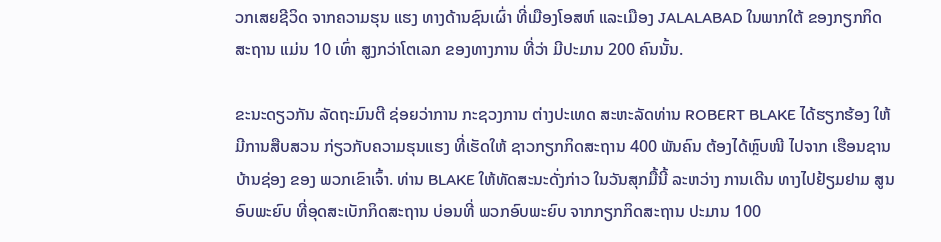ວກເສຍຊີວິດ ຈາກຄວາມຮຸນ ແຮງ ທາງດ້ານຊົນເຜົ່າ ທີ່ເມືອງໂອສຫ໌ ແລະເມືອງ JALALABAD ໃນພາກໃຕ້ ຂອງກຽກກິດສະຖານ ແມ່ນ 10 ເທົ່າ ສູງກວ່າໂຕເລກ ຂອງທາງການ ທີ່ວ່າ ມີປະມານ 200 ຄົນນັ້ນ.

ຂະນະດຽວກັນ ລັດຖະມົນຕີ ຊ່ອຍວ່າການ ກະຊວງການ ຕ່າງປະເທດ ສະຫະລັດທ່ານ ROBERT BLAKE ໄດ້ຮຽກຮ້ອງ ໃຫ້ມີການສືບສວນ ກ່ຽວກັບຄວາມຮຸນແຮງ ທີ່ເຮັດໃຫ້ ຊາວກຽກກິດສະຖານ 400 ພັນຄົນ ຕ້ອງໄດ້ຫຼົບໜີ ໄປຈາກ ເຮືອນຊານບ້ານຊ່ອງ ຂອງ ພວກເຂົາເຈົ້າ. ທ່ານ BLAKE ໃຫ້ທັດສະນະດັ່ງກ່າວ ໃນວັນສຸກມື້ນີ້ ລະຫວ່າງ ການເດີນ ທາງໄປຢ້ຽມຢາມ ສູນອົບພະຍົບ ທີ່ອຸດສະເບັກກິດສະຖານ ບ່ອນທີ່ ພວກອົບພະຍົບ ຈາກກຽກກິດສະຖານ ປະມານ 100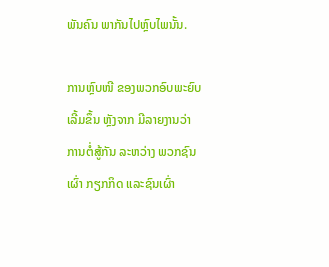ພັນຄົນ ພາກັນໄປຫຼົບໄພນັ້ນ.

ການຫຼົບໜີ ຂອງພວກອົບພະຍົບ ເລີ້ມຂຶ້ນ ຫຼັງຈາກ ມີລາຍງານວ່າ ການຕໍ່ສູ້ກັນ ລະຫວ່າງ ພວກຊົນເຜົ່າ ກຽກກິດ ແລະຊົນເຜົ່າ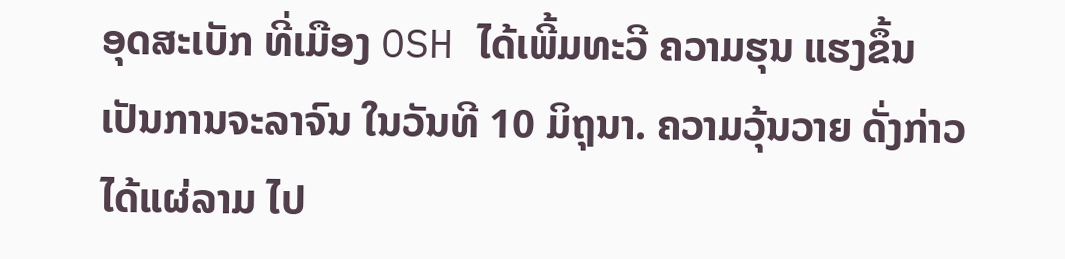ອຸດສະເບັກ ທີ່ເມືອງ OSH ໄດ້ເພີ້ມທະວີ ຄວາມຮຸນ ແຮງຂຶ້ນ ເປັນການຈະລາຈົນ ໃນວັນທີ 10 ມິຖຸນາ. ຄວາມວຸ້ນວາຍ ດັ່ງກ່າວ ໄດ້ແຜ່ລາມ ໄປ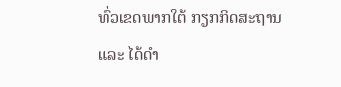ທົ່ວເຂດພາກໃຕ້ ກຽກກິດສະຖານ ແລະ ໄດ້ດຳ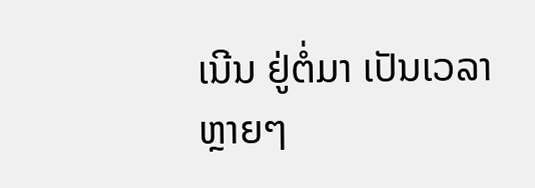ເນີນ ຢູ່ຕໍ່ມາ ເປັນເວລາ ຫຼາຍໆ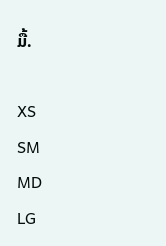ມື້.

XS
SM
MD
LG